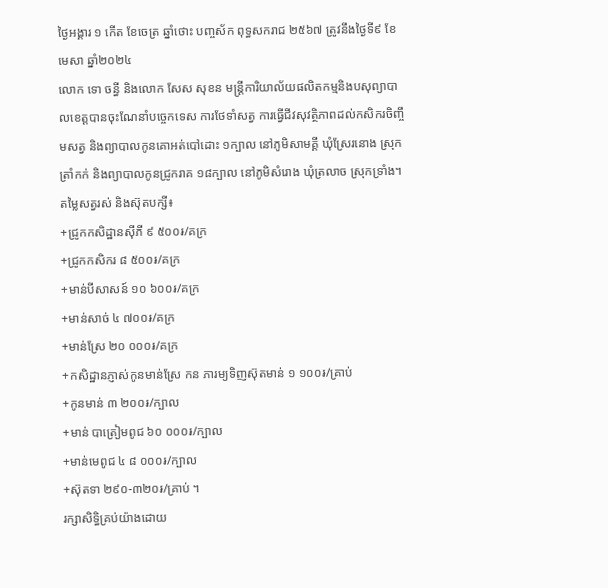ថ្ងៃអង្គារ ១ កើត ខែចេត្រ ឆ្នាំថោះ បញ្ចស័ក ពុទ្ធសករាជ ២៥៦៧ ត្រូវនឹងថ្ងៃទី៩ ខែមេសា ឆ្នាំ២០២៤
លោក ទោ ចន្ធី និងលោក សែស សុខន មន្រ្តីការិយាល័យផលិតកម្មនិងបសុព្យាបាលខេត្តបានចុះណែនាំបច្ចេកទេស ការថែទាំសត្វ ការធ្វេីជីវសុវត្ថិភាពដល់កសិករចិញ្ចឹមសត្វ និងព្យាបាលកូនគោអត់បៅដោះ ១ក្បាល នៅភូមិសាមគ្គី ឃុំស្រែរនោង ស្រុកត្រាំកក់ និងព្យាបាលកូនជ្រូករាគ ១៨ក្បាល នៅភូមិសំរោង ឃុំត្រលាច ស្រុកទ្រាំង។
តម្លៃសត្វរស់ និងស៊ុតបក្សី៖
+ជ្រូកកសិដ្ឋានសុីភី ៩ ៥០០៛/គក្រ
+ជ្រូកកសិករ ៨ ៥០០៛/គក្រ
+មាន់បីសាសន៍ ១០ ៦០០៛/គក្រ
+មាន់សាច់ ៤ ៧០០៛/គក្រ
+មាន់ស្រែ ២០ ០០០៛/គក្រ
+កសិដ្ឋានភ្ញាស់កូនមាន់ស្រែ កន ភារម្យទិញស៊ុតមាន់ ១ ១០០៛/គ្រាប់
+កូនមាន់ ៣ ២០០៛/ក្បាល
+មាន់ បាត្រៀមពូជ ៦០ ០០០៛/ក្បាល
+មាន់មេពូជ ៤ ៨ ០០០៛/ក្បាល
+ស៊ុតទា ២៩០-៣២០៛/គ្រាប់ ។
រក្សាសិទិ្ធគ្រប់យ៉ាងដោយ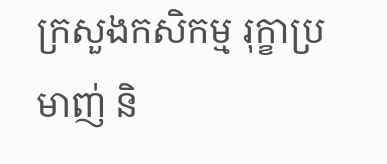ក្រសួងកសិកម្ម រុក្ខាប្រមាញ់ និ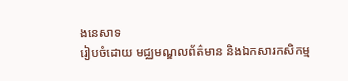ងនេសាទ
រៀបចំដោយ មជ្ឈមណ្ឌលព័ត៌មាន និងឯកសារកសិកម្ម